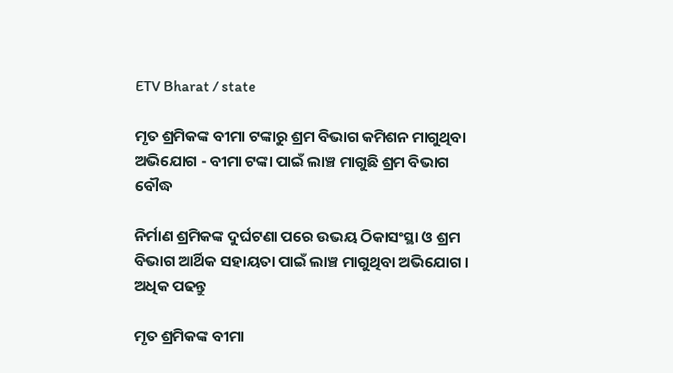ETV Bharat / state

ମୃତ ଶ୍ରମିକଙ୍କ ବୀମା ଟଙ୍କାରୁ ଶ୍ରମ ବିଭାଗ କମିଶନ ମାଗୁଥିବା ଅଭିଯୋଗ - ବୀମା ଟଙ୍କା ପାଇଁ ଲାଞ୍ଚ ମାଗୁଛି ଶ୍ରମ ବିଭାଗ ବୌଦ୍ଧ

ନିର୍ମାଣ ଶ୍ରମିକଙ୍କ ଦୁର୍ଘଟଣା ପରେ ଉଭୟ ଠିକାସଂସ୍ଥା ଓ ଶ୍ରମ ବିଭାଗ ଆର୍ଥିକ ସହାୟତା ପାଇଁ ଲାଞ୍ଚ ମାଗୁଥିବା ଅଭିଯୋଗ । ଅଧିକ ପଢନ୍ତୁ

ମୃତ ଶ୍ରମିକଙ୍କ ବୀମା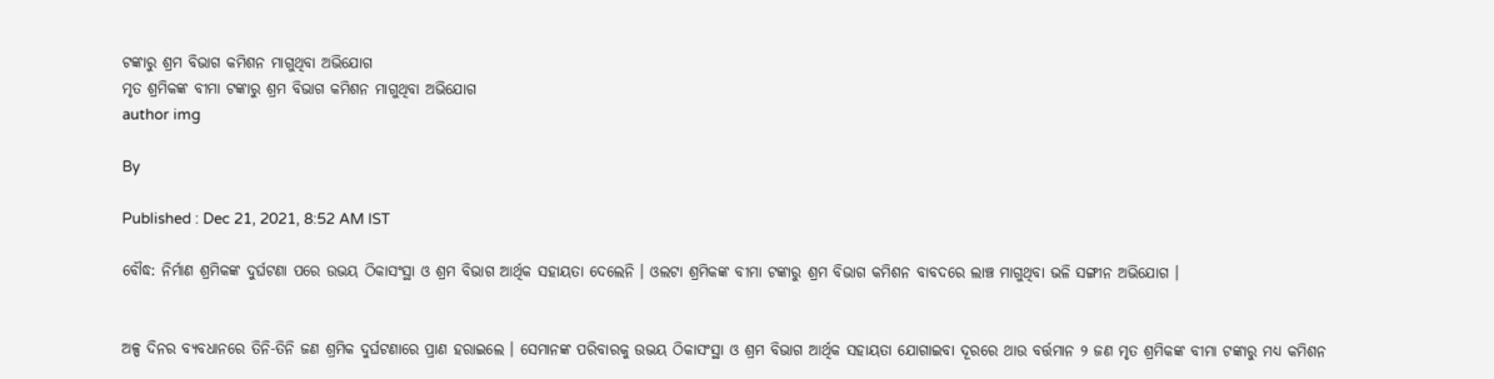ଟଙ୍କାରୁ ଶ୍ରମ ବିଭାଗ କମିଶନ ମାଗୁଥିବା ଅଭିଯୋଗ
ମୃତ ଶ୍ରମିକଙ୍କ ବୀମା ଟଙ୍କାରୁ ଶ୍ରମ ବିଭାଗ କମିଶନ ମାଗୁଥିବା ଅଭିଯୋଗ
author img

By

Published : Dec 21, 2021, 8:52 AM IST

ବୌଦ୍ଧ: ନିର୍ମାଣ ଶ୍ରମିକଙ୍କ ଦୁର୍ଘଟଣା ପରେ ଉଭୟ ଠିକାସଂସ୍ଥା ଓ ଶ୍ରମ ବିଭାଗ ଆର୍ଥିକ ସହାୟତା ଦେଲେନି । ଓଲଟା ଶ୍ରମିକଙ୍କ ବୀମା ଟଙ୍କାରୁ ଶ୍ରମ ବିଭାଗ କମିଶନ ବାବଦରେ ଲାଞ୍ଚ ମାଗୁଥିବା ଭଳି ସଙ୍ଗୀନ ଅଭିଯୋଗ ।


ଅଳ୍ପ ଦିନର ବ୍ୟବଧାନରେ ତିନି-ତିନି ଜଣ ଶ୍ରମିକ ଦୁର୍ଘଟଣାରେ ପ୍ରାଣ ହରାଇଲେ । ସେମାନଙ୍କ ପରିବାରକୁ ଉଭୟ ଠିକାସଂସ୍ଥା ଓ ଶ୍ରମ ବିଭାଗ ଆର୍ଥିକ ସହାୟତା ଯୋଗାଇବା ଦୂରରେ ଥାଉ ବର୍ତ୍ତମାନ ୨ ଜଣ ମୃତ ଶ୍ରମିକଙ୍କ ବୀମା ଟଙ୍କାରୁ ମଧ୍ୟ କମିଶନ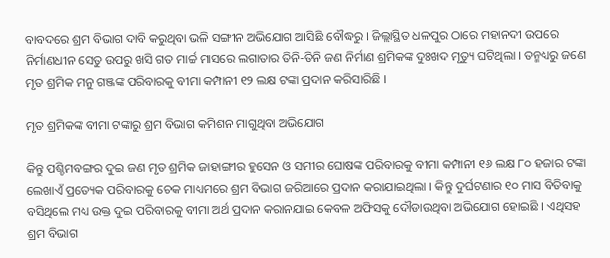ବାବଦରେ ଶ୍ରମ ବିଭାଗ ଦାବି କରୁଥିବା ଭଳି ସଙ୍ଗୀନ ଅଭିଯୋଗ ଆସିଛି ବୌଦ୍ଧରୁ । ଜିଲ୍ଲାସ୍ଥିତ ଧଳପୁର ଠାରେ ମହାନଦୀ ଉପରେ ନିର୍ମାଣଧୀନ ସେତୁ ଉପରୁ ଖସି ଗତ ମାର୍ଚ୍ଚ ମାସରେ ଲଗାତାର ତିନି-ତିନି ଜଣ ନିର୍ମାଣ ଶ୍ରମିକଙ୍କ ଦୁଃଖଦ ମୃତ୍ୟୁ ଘଟିଥିଲା । ତନ୍ମଧ୍ୟରୁ ଜଣେ ମୃତ ଶ୍ରମିକ ମନୁ ଗଞ୍ଜଙ୍କ ପରିବାରକୁ ବୀମା କମ୍ପାନୀ ୧୨ ଲକ୍ଷ ଟଙ୍କା ପ୍ରଦାନ କରିସାରିଛି ।

ମୃତ ଶ୍ରମିକଙ୍କ ବୀମା ଟଙ୍କାରୁ ଶ୍ରମ ବିଭାଗ କମିଶନ ମାଗୁଥିବା ଅଭିଯୋଗ

କିନ୍ତୁ ପଶ୍ଚିମବଙ୍ଗର ଦୁଇ ଜଣ ମୃତ ଶ୍ରମିକ ଜାହାଙ୍ଗୀର ହୁସେନ ଓ ସମୀର ଘୋଷଙ୍କ ପରିବାରକୁ ବୀମା କମ୍ପାନୀ ୧୬ ଲକ୍ଷ ୮୦ ହଜାର ଟଙ୍କା ଲେଖାଏଁ ପ୍ରତ୍ୟେକ ପରିବାରକୁ ଚେକ ମାଧ୍ୟମରେ ଶ୍ରମ ବିଭାଗ ଜରିଆରେ ପ୍ରଦାନ କରାଯାଇଥିଲା । କିନ୍ତୁ ଦୁର୍ଘଟଣାର ୧୦ ମାସ ବିତିବାକୁ ବସିଥିଲେ ମଧ୍ୟ ଉକ୍ତ ଦୁଇ ପରିବାରକୁ ବୀମା ଅର୍ଥ ପ୍ରଦାନ କରାନଯାଇ କେବଳ ଅଫିସକୁ ଦୌଡାଉଥିବା ଅଭିଯୋଗ ହୋଇଛି । ଏଥିସହ ଶ୍ରମ ବିଭାଗ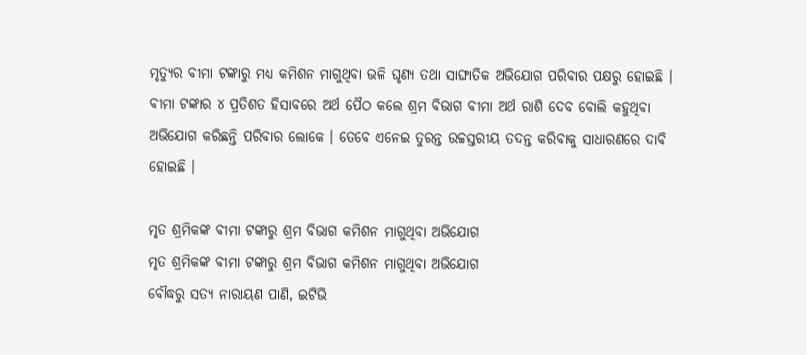ମୃତ୍ୟୁର ବୀମା ଟଙ୍କାରୁ ମଧ୍ୟ କମିଶନ ମାଗୁଥିବା ଭଳି ଘୃଣ୍ୟ ତଥା ସାଙ୍ଘାତିକ ଅଭିଯୋଗ ପରିବାର ପକ୍ଷରୁ ହୋଇଛି । ବୀମା ଟଙ୍କାର ୪ ପ୍ରତିଶତ ହିସାବରେ ଅର୍ଥ ପୈଠ କଲେ ଶ୍ରମ ବିଭାଗ ବୀମା ଅର୍ଥ ରାଶି ଦେବ ବୋଲି କହୁଥିବା ଅଭିଯୋଗ କରିଛନ୍ତି ପରିବାର ଲୋକେ । ତେବେ ଏନେଇ ତୁରନ୍ତ ଉଚ୍ଚସ୍ତରୀୟ ତଦନ୍ତ କରିବାକୁ ସାଧାରଣରେ ଦାବି ହୋଇଛି ।

ମୃତ ଶ୍ରମିକଙ୍କ ବୀମା ଟଙ୍କାରୁ ଶ୍ରମ ବିଭାଗ କମିଶନ ମାଗୁଥିବା ଅଭିଯୋଗ
ମୃତ ଶ୍ରମିକଙ୍କ ବୀମା ଟଙ୍କାରୁ ଶ୍ରମ ବିଭାଗ କମିଶନ ମାଗୁଥିବା ଅଭିଯୋଗ
ବୌଦ୍ଧରୁ ସତ୍ୟ ନାରାୟଣ ପାଣି, ଇଟିଭି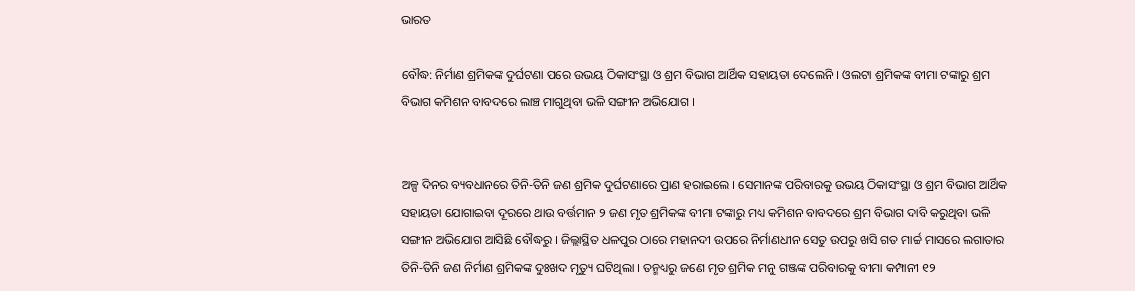ଭାରତ

ବୌଦ୍ଧ: ନିର୍ମାଣ ଶ୍ରମିକଙ୍କ ଦୁର୍ଘଟଣା ପରେ ଉଭୟ ଠିକାସଂସ୍ଥା ଓ ଶ୍ରମ ବିଭାଗ ଆର୍ଥିକ ସହାୟତା ଦେଲେନି । ଓଲଟା ଶ୍ରମିକଙ୍କ ବୀମା ଟଙ୍କାରୁ ଶ୍ରମ ବିଭାଗ କମିଶନ ବାବଦରେ ଲାଞ୍ଚ ମାଗୁଥିବା ଭଳି ସଙ୍ଗୀନ ଅଭିଯୋଗ ।


ଅଳ୍ପ ଦିନର ବ୍ୟବଧାନରେ ତିନି-ତିନି ଜଣ ଶ୍ରମିକ ଦୁର୍ଘଟଣାରେ ପ୍ରାଣ ହରାଇଲେ । ସେମାନଙ୍କ ପରିବାରକୁ ଉଭୟ ଠିକାସଂସ୍ଥା ଓ ଶ୍ରମ ବିଭାଗ ଆର୍ଥିକ ସହାୟତା ଯୋଗାଇବା ଦୂରରେ ଥାଉ ବର୍ତ୍ତମାନ ୨ ଜଣ ମୃତ ଶ୍ରମିକଙ୍କ ବୀମା ଟଙ୍କାରୁ ମଧ୍ୟ କମିଶନ ବାବଦରେ ଶ୍ରମ ବିଭାଗ ଦାବି କରୁଥିବା ଭଳି ସଙ୍ଗୀନ ଅଭିଯୋଗ ଆସିଛି ବୌଦ୍ଧରୁ । ଜିଲ୍ଲାସ୍ଥିତ ଧଳପୁର ଠାରେ ମହାନଦୀ ଉପରେ ନିର୍ମାଣଧୀନ ସେତୁ ଉପରୁ ଖସି ଗତ ମାର୍ଚ୍ଚ ମାସରେ ଲଗାତାର ତିନି-ତିନି ଜଣ ନିର୍ମାଣ ଶ୍ରମିକଙ୍କ ଦୁଃଖଦ ମୃତ୍ୟୁ ଘଟିଥିଲା । ତନ୍ମଧ୍ୟରୁ ଜଣେ ମୃତ ଶ୍ରମିକ ମନୁ ଗଞ୍ଜଙ୍କ ପରିବାରକୁ ବୀମା କମ୍ପାନୀ ୧୨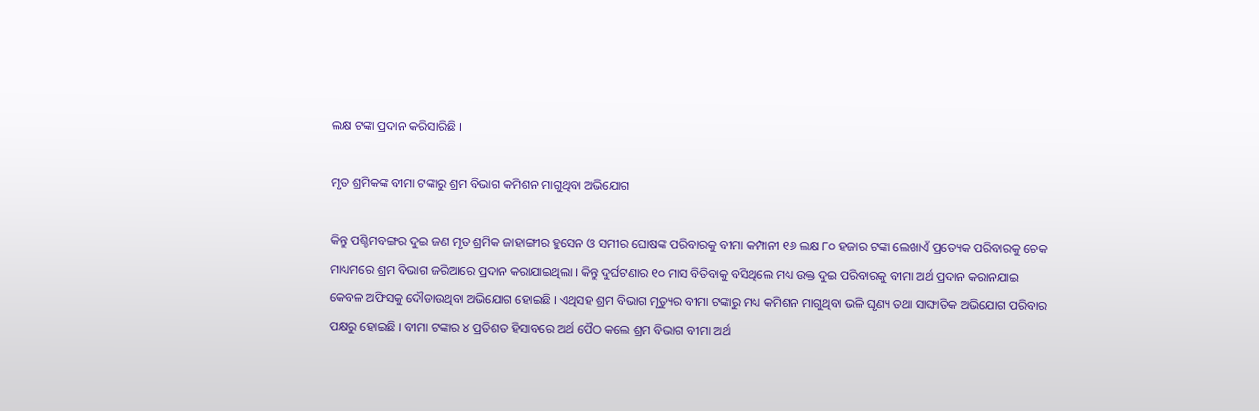ଲକ୍ଷ ଟଙ୍କା ପ୍ରଦାନ କରିସାରିଛି ।

ମୃତ ଶ୍ରମିକଙ୍କ ବୀମା ଟଙ୍କାରୁ ଶ୍ରମ ବିଭାଗ କମିଶନ ମାଗୁଥିବା ଅଭିଯୋଗ

କିନ୍ତୁ ପଶ୍ଚିମବଙ୍ଗର ଦୁଇ ଜଣ ମୃତ ଶ୍ରମିକ ଜାହାଙ୍ଗୀର ହୁସେନ ଓ ସମୀର ଘୋଷଙ୍କ ପରିବାରକୁ ବୀମା କମ୍ପାନୀ ୧୬ ଲକ୍ଷ ୮୦ ହଜାର ଟଙ୍କା ଲେଖାଏଁ ପ୍ରତ୍ୟେକ ପରିବାରକୁ ଚେକ ମାଧ୍ୟମରେ ଶ୍ରମ ବିଭାଗ ଜରିଆରେ ପ୍ରଦାନ କରାଯାଇଥିଲା । କିନ୍ତୁ ଦୁର୍ଘଟଣାର ୧୦ ମାସ ବିତିବାକୁ ବସିଥିଲେ ମଧ୍ୟ ଉକ୍ତ ଦୁଇ ପରିବାରକୁ ବୀମା ଅର୍ଥ ପ୍ରଦାନ କରାନଯାଇ କେବଳ ଅଫିସକୁ ଦୌଡାଉଥିବା ଅଭିଯୋଗ ହୋଇଛି । ଏଥିସହ ଶ୍ରମ ବିଭାଗ ମୃତ୍ୟୁର ବୀମା ଟଙ୍କାରୁ ମଧ୍ୟ କମିଶନ ମାଗୁଥିବା ଭଳି ଘୃଣ୍ୟ ତଥା ସାଙ୍ଘାତିକ ଅଭିଯୋଗ ପରିବାର ପକ୍ଷରୁ ହୋଇଛି । ବୀମା ଟଙ୍କାର ୪ ପ୍ରତିଶତ ହିସାବରେ ଅର୍ଥ ପୈଠ କଲେ ଶ୍ରମ ବିଭାଗ ବୀମା ଅର୍ଥ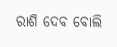ରାଶି ଦେବ ବୋଲି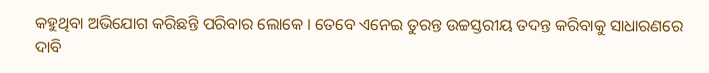କହୁଥିବା ଅଭିଯୋଗ କରିଛନ୍ତି ପରିବାର ଲୋକେ । ତେବେ ଏନେଇ ତୁରନ୍ତ ଉଚ୍ଚସ୍ତରୀୟ ତଦନ୍ତ କରିବାକୁ ସାଧାରଣରେ ଦାବି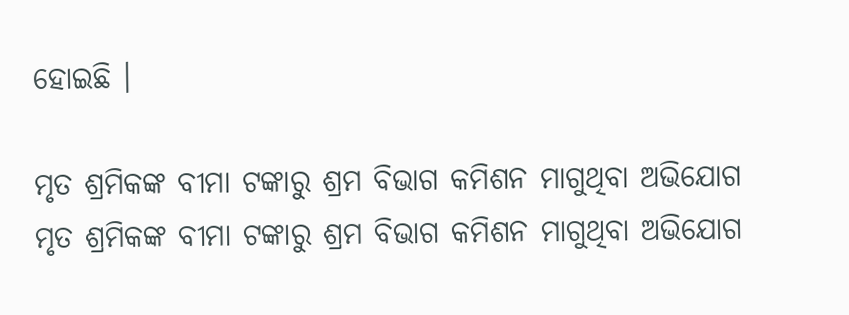ହୋଇଛି ।

ମୃତ ଶ୍ରମିକଙ୍କ ବୀମା ଟଙ୍କାରୁ ଶ୍ରମ ବିଭାଗ କମିଶନ ମାଗୁଥିବା ଅଭିଯୋଗ
ମୃତ ଶ୍ରମିକଙ୍କ ବୀମା ଟଙ୍କାରୁ ଶ୍ରମ ବିଭାଗ କମିଶନ ମାଗୁଥିବା ଅଭିଯୋଗ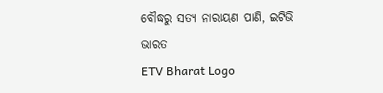ବୌଦ୍ଧରୁ ସତ୍ୟ ନାରାୟଣ ପାଣି, ଇଟିଭି ଭାରତ
ETV Bharat Logo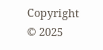Copyright © 2025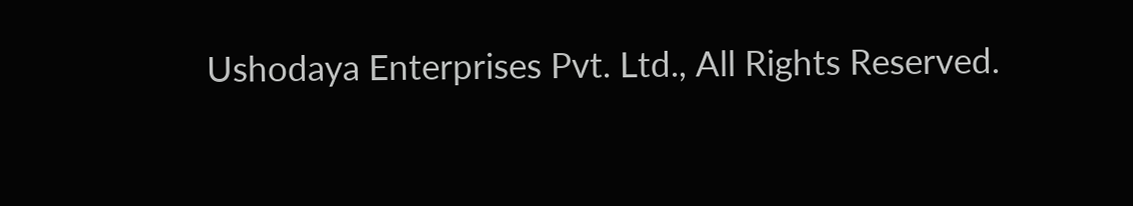Ushodaya Enterprises Pvt. Ltd., All Rights Reserved.